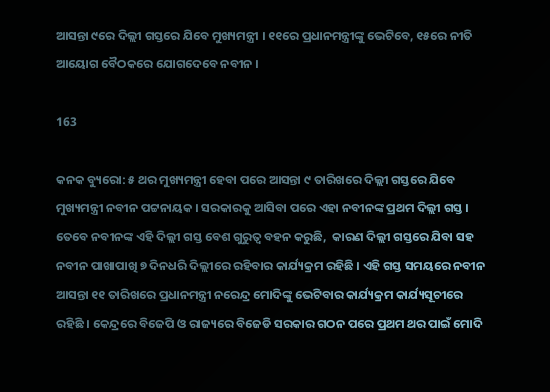ଆସନ୍ତା ୯ରେ ଦିଲ୍ଲୀ ଗସ୍ତରେ ଯିବେ ମୁଖ୍ୟମନ୍ତ୍ରୀ । ୧୧ରେ ପ୍ରଧାନମନ୍ତ୍ରୀଙ୍କୁ ଭେଟିବେ, ୧୫ରେ ନୀତି ଆୟୋଗ ବୈଠକରେ ଯୋଗଦେବେ ନବୀନ ।

163

କନକ ବ୍ୟୁରୋ: ୫ ଥର ମୁଖ୍ୟମନ୍ତ୍ରୀ ହେବା ପରେ ଆସନ୍ତା ୯ ତାରିଖରେ ଦିଲ୍ଲୀ ଗସ୍ତରେ ଯିବେ ମୁଖ୍ୟମନ୍ତ୍ରୀ ନବୀନ ପଟ୍ଟନାୟକ । ସରକାରକୁ ଆସିବା ପରେ ଏହା ନବୀନଙ୍କ ପ୍ରଥମ ଦିଲ୍ଲୀ ଗସ୍ତ । ତେବେ ନବୀନଙ୍କ ଏହି ଦିଲ୍ଲୀ ଗସ୍ତ ବେଶ ଗୁରୁତ୍ୱ ବହନ କରୁଛି,  କାରଣ ଦିଲ୍ଲୀ ଗସ୍ତରେ ଯିବା ସହ ନବୀନ ପାଖାପାଖି ୭ ଦିନଧରି ଦିଲ୍ଲୀରେ ରହିବାର କାର୍ଯ୍ୟକ୍ରମ ରହିଛି । ଏହି ଗସ୍ତ ସମୟରେ ନବୀନ ଆସନ୍ତା ୧୧ ତାରିଖରେ ପ୍ରଧାନମନ୍ତ୍ରୀ ନରେନ୍ଦ୍ର ମୋଦିଙ୍କୁ ଭେଟିବାର କାର୍ଯ୍ୟକ୍ରମ କାର୍ଯ୍ୟସୂଚୀରେ ରହିଛି । କେନ୍ଦ୍ରରେ ବିଜେପି ଓ ରାଜ୍ୟରେ ବିଜେଡି ସରକାର ଗଠନ ପରେ ପ୍ରଥମ ଥର ପାଇଁ ମୋଦି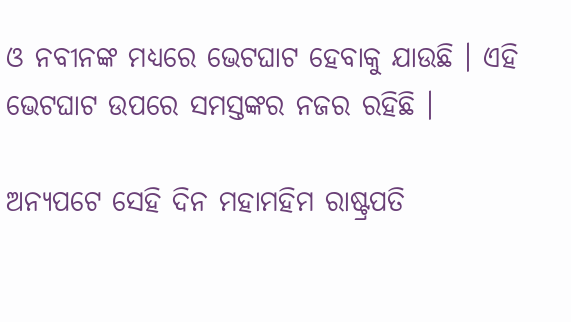ଓ ନବୀନଙ୍କ ମଧ୍ୟରେ ଭେଟଘାଟ ହେବାକୁ ଯାଉଛି । ଏହି ଭେଟଘାଟ ଉପରେ ସମସ୍ତଙ୍କର ନଜର ରହିଛି ।

ଅନ୍ୟପଟେ ସେହି ଦିନ ମହାମହିମ ରାଷ୍ଟ୍ରପତି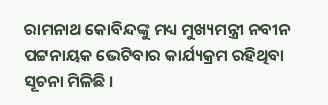ରାମନାଥ କୋବିନ୍ଦଙ୍କୁ ମଧ୍ୟ ମୁଖ୍ୟମନ୍ତ୍ରୀ ନବୀନ ପଟ୍ଟନାୟକ ଭେଟିବାର କାର୍ଯ୍ୟକ୍ରମ ରହିଥିବା ସୂଚନା ମିଳିଛି ।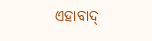ଏହାବାଦ୍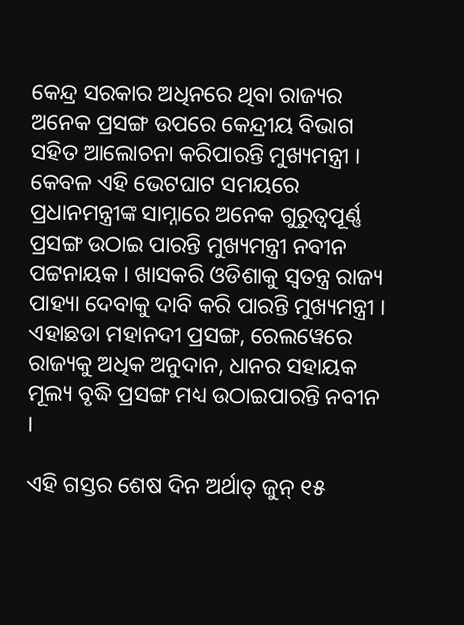କେନ୍ଦ୍ର ସରକାର ଅଧିନରେ ଥିବା ରାଜ୍ୟର ଅନେକ ପ୍ରସଙ୍ଗ ଉପରେ କେନ୍ଦ୍ରୀୟ ବିଭାଗ ସହିତ ଆଲୋଚନା କରିପାରନ୍ତି ମୁଖ୍ୟମନ୍ତ୍ରୀ । କେବଳ ଏହି ଭେଟଘାଟ ସମୟରେ ପ୍ରଧାନମନ୍ତ୍ରୀଙ୍କ ସାମ୍ନାରେ ଅନେକ ଗୁରୁତ୍ୱପୂର୍ଣ୍ଣ ପ୍ରସଙ୍ଗ ଉଠାଇ ପାରନ୍ତି ମୁଖ୍ୟମନ୍ତ୍ରୀ ନବୀନ ପଟ୍ଟନାୟକ । ଖାସକରି ଓଡିଶାକୁ ସ୍ୱତନ୍ତ୍ର ରାଜ୍ୟ ପାହ୍ୟା ଦେବାକୁ ଦାବି କରି ପାରନ୍ତି ମୁଖ୍ୟମନ୍ତ୍ରୀ । ଏହାଛଡା ମହାନଦୀ ପ୍ରସଙ୍ଗ, ରେଲୱେରେ ରାଜ୍ୟକୁ ଅଧିକ ଅନୁଦାନ, ଧାନର ସହାୟକ ମୂଲ୍ୟ ବୃଦ୍ଧି ପ୍ରସଙ୍ଗ ମଧ୍ୟ ଉଠାଇପାରନ୍ତି ନବୀନ ।

ଏହି ଗସ୍ତର ଶେଷ ଦିନ ଅର୍ଥାତ୍ ଜୁନ୍ ୧୫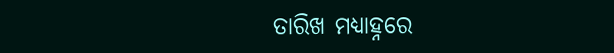ତାରିଖ ମଧ୍ୟାହ୍ନରେ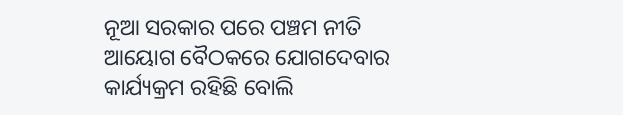ନୂଆ ସରକାର ପରେ ପଞ୍ଚମ ନୀତି ଆୟୋଗ ବୈଠକରେ ଯୋଗଦେବାର କାର୍ଯ୍ୟକ୍ରମ ରହିଛି ବୋଲି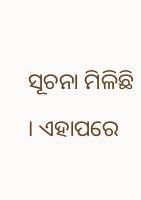ସୂଚନା ମିଳିଛି । ଏହାପରେ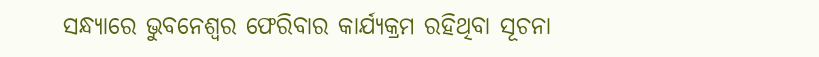ସନ୍ଧ୍ୟାରେ ଭୁବନେଶ୍ୱର ଫେରିବାର କାର୍ଯ୍ୟକ୍ରମ ରହିଥିବା ସୂଚନା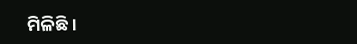ମିଳିଛି ।